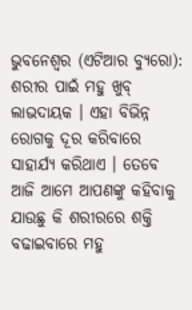ଭୁବନେଶ୍ୱର (ଏଟିଆର ବ୍ୟୁରୋ): ଶରୀର ପାଇଁ ମହୁ ଖୁବ୍ ଲାଭଦାୟକ । ଏହା ବିଭିନ୍ନ ରୋଗକୁ ଦୂର କରିବାରେ ସାହାର୍ଯ୍ୟ କରିଥାଏ । ତେବେ ଆଜି ଆମେ ଆପଣଙ୍କୁ କହିବାକୁ ଯାଉଛୁ କି ଶରୀରରେ ଶକ୍ତି ବଢାଇବାରେ ମହୁ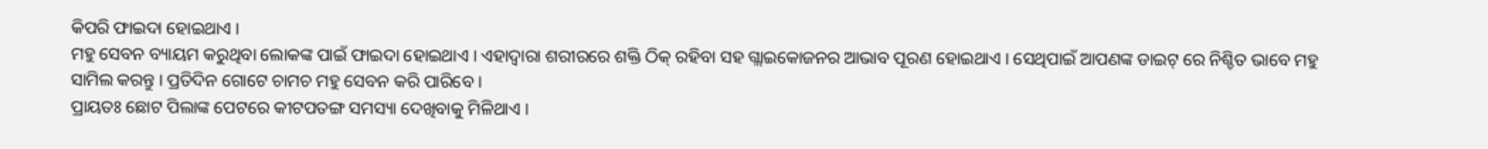କିପରି ଫାଇଦା ହୋଇଥାଏ ।
ମହୁ ସେବନ ବ୍ୟାୟମ କରୁଥିବା ଲୋକଙ୍କ ପାଇଁ ଫାଇଦା ହୋଇଥାଏ । ଏହାଦ୍ୱାରା ଶରୀରରେ ଶକ୍ତି ଠିକ୍ ରହିବା ସହ ଗ୍ଲାଇକୋଜନର ଆଭାବ ପୂରଣ ହୋଇଥାଏ । ସେଥିପାଇଁ ଆପଣଙ୍କ ଡାଇଟ୍ ରେ ନିଶ୍ଚିତ ଭାବେ ମହୁ ସାମିଲ କରନ୍ତୁ । ପ୍ରତିଦିନ ଗୋଟେ ଚାମଚ ମହୁ ସେବନ କରି ପାରିବେ ।
ପ୍ରାୟତଃ ଛୋଟ ପିଲାଙ୍କ ପେଟରେ କୀଟପତଙ୍ଗ ସମସ୍ୟା ଦେଖିବାକୁ ମିଳିଥାଏ ।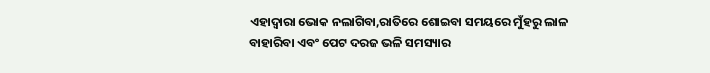ଏହାଦ୍ୱାରା ଭୋକ ନଲାଗିବା,ରାତିରେ ଶୋଇବା ସମୟରେ ମୁଁହରୁ ଲାଳ ବାହାରିବା ଏବଂ ପେଟ ଦରଜ ଭଳି ସମସ୍ୟାର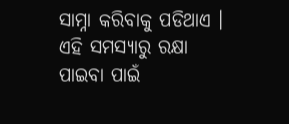ସାମ୍ନା କରିବାକୁ ପଡିଥାଏ । ଏହି ସମସ୍ୟାରୁ ରକ୍ଷା ପାଇବା ପାଇଁ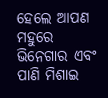ହେଲେ ଆପଣ ମହୁରେ ଭିନେଗାର ଏବଂ ପାଣି ମିଶାଇ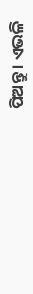ପିଅନ୍ତୁ । ଏଭଳି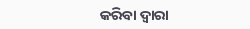କରିବା ଦ୍ୱାରା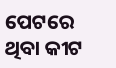ପେଟରେ ଥିବା କୀଟ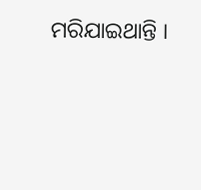ମରିଯାଇଥାନ୍ତି ।